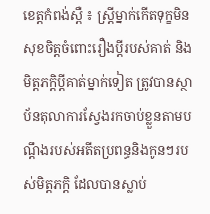ខេត្តកំពង់ស្ពឺ ៖ ស្ត្រីម្នាក់កើតទុក្ខមិនសុខចិត្តចំពោះរឿងប្តីរបស់គាត់ និងមិត្តភក្តិប្តីគាត់ម្នាក់ទៀត ត្រូវបានស្ថាប័នតុលាការស្វែងរកចាប់ខ្លួនតាមបណ្តឹងរបស់អតីតប្រពន្ធនិងកូនៗរបស់មិត្តភក្តិ ដែលបានស្លាប់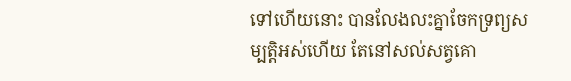ទៅហើយនោះ បានលែងលះគ្នាចែកទ្រព្យសម្បត្តិអស់ហើយ តែនៅសល់សត្វគោ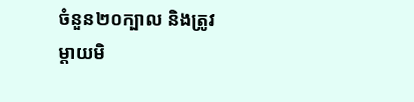ចំនួន២០ក្បាល និងត្រូវម្តាយមិ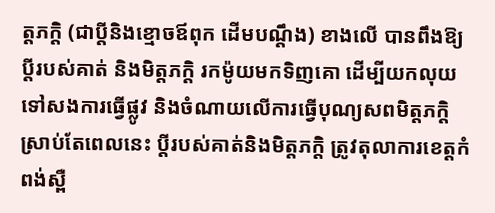ត្តភក្តិ (ជាប្តីនិងខ្មោចឪពុក ដើមបណ្តឹង) ខាងលើ បានពឹងឱ្យប្តីរបស់គាត់ និងមិត្តភក្តិ រកម៉ូយមកទិញគោ ដើម្បីយកលុយទៅសងការធ្វើផ្លូវ និងចំណាយលើការធ្វើបុណ្យសពមិត្តភក្តិ ស្រាប់តែពេលនេះ ប្តីរបស់គាត់និងមិត្តភក្តិ ត្រូវតុលាការខេត្តកំពង់ស្ពឺ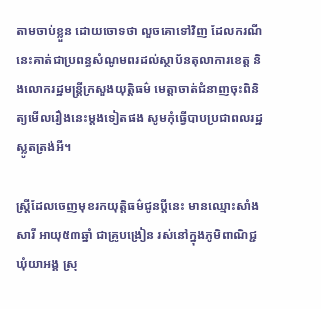តាមចាប់ខ្លួន ដោយចោទថា លួចគោទៅវិញ ដែលករណីនេះគាត់ជាប្រពន្ធសំណូមពរដល់ស្ថាប័នតុលាការខេត្ត និងលោករដ្ឋមន្ត្រីក្រសួងយុត្តិធម៌ មេត្តាចាត់ជំនាញចុះពិនិត្យមើលរឿងនេះម្តងទៀតផង សូមកុំធ្វើបាបប្រជាពលរដ្ឋស្លូតត្រង់អី។

ស្ត្រីដែលចេញមុខរកយុត្តិធម៌ជូនប្តីនេះ មានឈ្មោះសាំង សារី អាយុ៥៣ឆ្នាំ ជាគ្រូបង្រៀន រស់នៅក្នុងភូមិពាណិជ្ជ ឃុំយាអង្គ ស្រុ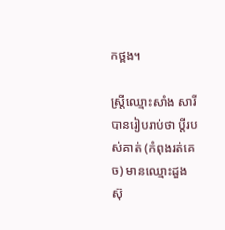កថ្ពង។

ស្ត្រីឈ្មោះសាំង សារី បានរៀបរាប់ថា ប្តីរបស់គាត់ (កំពុងរត់គេច) មានឈ្មោះដួង ស៊ុ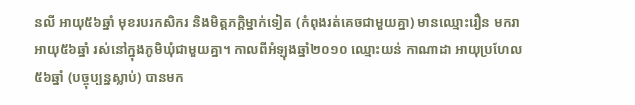នលី អាយុ៥៦ឆ្នាំ មុខរបរកសិករ និងមិត្តភក្តិម្នាក់ទៀត (កំពុងរត់គេចជាមួយគ្នា) មានឈ្មោះរឿន មករា អាយុ៥៦ឆ្នាំ រស់នៅក្នុងភូមិឃុំជាមួយគ្នា។ កាលពីអំឡុងឆ្នាំ២០១០ ឈ្មោះយន់ កាណាដា អាយុប្រហែល៥៦ឆ្នាំ (បច្ចុប្បន្នស្លាប់) បានមក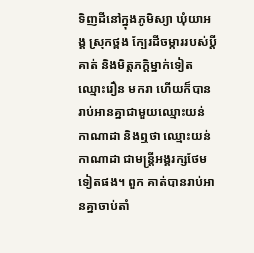ទិញដីនៅក្នុងភូមិស្យា ឃុំយាអង្គ ស្រុកថ្ពង ក្បែរដីចម្ការរបស់ប្តីគាត់ និងមិត្តភក្តិម្នាក់ទៀត ឈ្មោះរឿន មករា ហើយក៏បានរាប់អានគ្នាជាមួយឈ្មោះយន់ កាណាដា និងឮថា ឈ្មោះយន់ កាណាដា ជាមន្ត្រីអង្គរក្សថែមទៀតផង។ ពួក គាត់បានរាប់អានគ្នាចាប់តាំ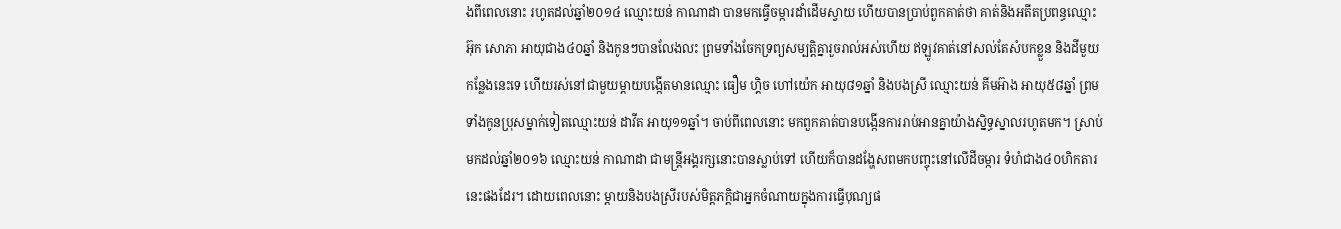ងពីពេលនោះ រហូតដល់ឆ្នាំ២០១៤ ឈ្មោះយន់ កាណាដា បានមកធ្វើចម្ការដាំដើមស្វាយ ហើយបានប្រាប់ពួកគាត់ថា គាត់និងអតីតប្រពន្ធឈ្មោះអ៊ុក សោភា អាយុជាង៤០ឆ្នាំ និងកូនៗបានលែងលះ ព្រមទាំងចែកទ្រព្យសម្បត្តិគ្នារួចរាល់អស់ហើយ ឥឡូវគាត់នៅសល់តែសំបកខ្លួន និងដីមួយកន្លែងនេះទេ ហើយរស់នៅជាមួយម្តាយបង្កើតមានឈ្មោះ ធឿម ហ្គិច ហៅយ៉េក អាយុ៨១ឆ្នាំ និងបងស្រី ឈ្មោះយន់ គីមអ៊ាង អាយុ៥៨ឆ្នាំ ព្រមទាំងកូនប្រុសម្នាក់ទៀតឈ្មោះយន់ ដាវីត អាយុ១១ឆ្នាំ។ ចាប់ពីពេលនោះ មកពួកគាត់បានបង្កើនការរាប់អានគ្នាយ៉ាងស្និទ្ធស្នាលរហូតមក។ ស្រាប់មកដល់ឆ្នាំ២០១៦ ឈ្មោះយន់ កាណាដា ជាមន្ត្រីអង្គរក្សនោះបានស្លាប់ទៅ ហើយក៏បានដង្ហែសពមកបញ្ចុះនៅលើដីចម្ការ ទំហំជាង៤០ហិកតារ នេះផងដែរ។ ដោយពេលនោះ ម្តាយនិងបងស្រីរបស់មិត្តភក្តិជាអ្នកចំណាយក្នុងការធ្វើបុណ្យផ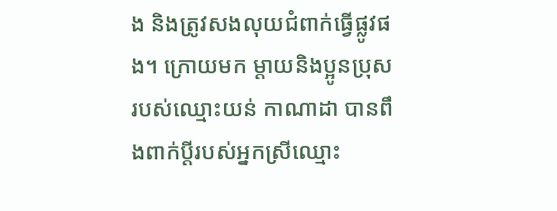ង និងត្រូវសងលុយជំពាក់ធ្វើផ្លូវផង។ ក្រោយមក ម្តាយនិងប្អូនប្រុសរបស់ឈ្មោះយន់ កាណាដា បានពឹងពាក់ប្តីរបស់អ្នកស្រីឈ្មោះ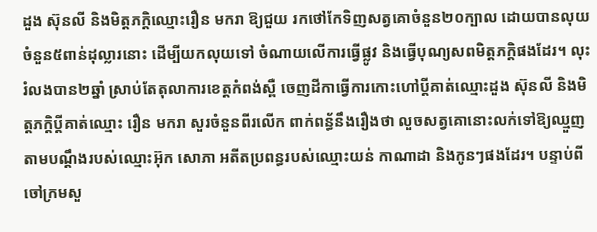ដួង ស៊ុនលី និងមិត្តភក្តិឈ្មោះរឿន មករា ឱ្យជួយ រកថៅកែទិញសត្វគោចំនួន២០ក្បាល ដោយបានលុយចំនួន៥ពាន់ដុល្លារនោះ ដើម្បីយកលុយទៅ ចំណាយលើការធ្វើផ្លូវ និងធ្វើបុណ្យសពមិត្តភក្តិផងដែរ។ លុះរំលងបាន២ឆ្នាំ ស្រាប់តែតុលាការខេត្តកំពង់ស្ពឺ ចេញដីកាធ្វើការកោះហៅប្តីគាត់ឈ្មោះដួង ស៊ុនលី និងមិត្តភក្តិប្តីគាត់ឈ្មោះ រឿន មករា សួរចំនួនពីរលើក ពាក់ពន្ធ័នឹងរឿងថា លួចសត្វគោនោះលក់ទៅឱ្យឈ្មួញ តាមបណ្តឹងរបស់ឈ្មោះអ៊ុក សោភា អតីតប្រពន្ធរបស់ឈ្មោះយន់ កាណាដា និងកូនៗផងដែរ។ បន្ទាប់ពីចៅក្រមសួ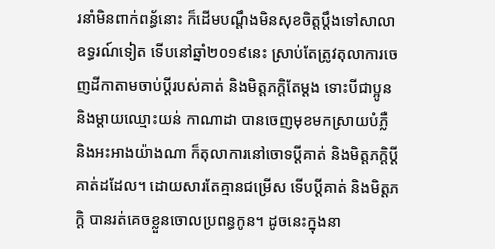រនាំមិនពាក់ពន្ធ័នោះ ក៏ដើមបណ្តឹងមិនសុខចិត្តប្តឹងទៅសាលាឧទ្ធរណ៍ទៀត ទើបនៅឆ្នាំ២០១៩នេះ ស្រាប់តែត្រូវតុលាការចេញដីកាតាមចាប់ប្តីរបស់គាត់ និងមិត្តភក្តិតែម្តង ទោះបីជាប្អូននិងម្តាយឈ្មោះយន់ កាណាដា បានចេញមុខមកស្រាយបំភ្លឺ និងអះអាងយ៉ាងណា ក៏តុលាការនៅចោទប្តីគាត់ និងមិត្តភក្តិប្តីគាត់ដដែល។ ដោយសារតែគ្មានជម្រើស ទើបប្តីគាត់ និងមិត្តភក្តិ បានរត់គេចខ្លួនចោលប្រពន្ធកូន។ ដូចនេះក្នុងនា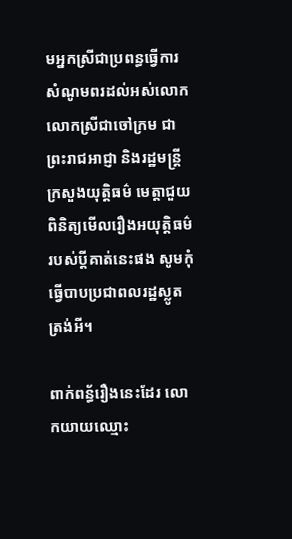មអ្នកស្រីជាប្រពន្ធធ្វើការសំណូមពរដល់អស់លោក លោកស្រីជាចៅក្រម ជាព្រះរាជអាជ្ញា និងរដ្ឋមន្ត្រីក្រសួងយុត្តិធម៌ មេត្តាជួយពិនិត្យមើលរឿងអយុត្តិធម៌របស់ប្តីគាត់នេះផង សូមកុំធ្វើបាបប្រជាពលរដ្ឋស្លូតត្រង់អី។

ពាក់ពន្ធ័រឿងនេះដែរ លោកយាយឈ្មោះ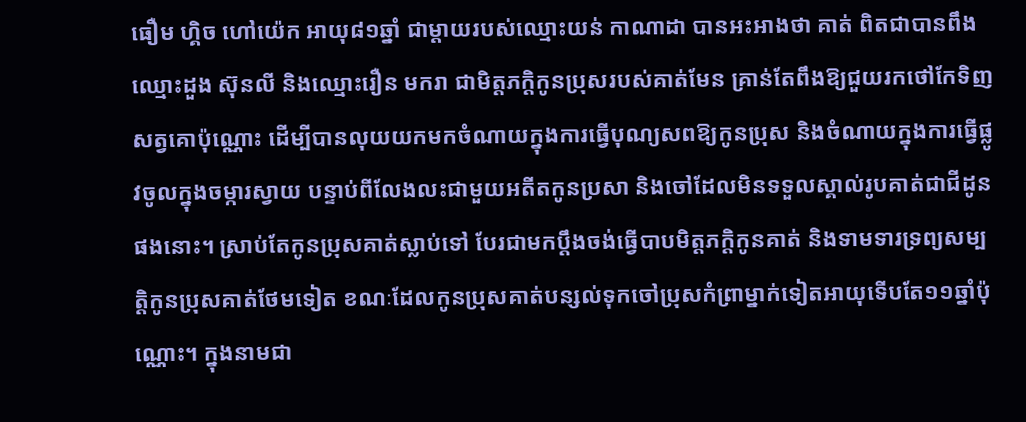ធឿម ហ្គិច ហៅយ៉េក អាយុ៨១ឆ្នាំ ជាម្តាយរបស់ឈ្មោះយន់ កាណាដា បានអះអាងថា គាត់ ពិតជាបានពឹងឈ្មោះដួង ស៊ុនលី និងឈ្មោះរឿន មករា ជាមិត្តភក្តិកូនប្រុសរបស់គាត់មែន គ្រាន់តែពឹងឱ្យជួយរកថៅកែទិញសត្វគោប៉ុណ្ណោះ ដើម្បីបានលុយយកមកចំណាយក្នុងការធ្វើបុណ្យសពឱ្យកូនប្រុស និងចំណាយក្នុងការធ្វើផ្លូវចូលក្នុងចម្ការស្វាយ បន្ទាប់ពីលែងលះជាមួយអតីតកូនប្រសា និងចៅដែលមិនទទួលស្គាល់រូបគាត់ជាជីដូនផងនោះ។ ស្រាប់តែកូនប្រុសគាត់ស្លាប់ទៅ បែរជាមកប្តឹងចង់ធ្វើបាបមិត្តភក្តិកូនគាត់ និងទាមទារទ្រព្យសម្បត្តិកូនប្រុសគាត់ថែមទៀត ខណៈដែលកូនប្រុសគាត់បន្សល់ទុកចៅប្រុសកំព្រាម្នាក់ទៀតអាយុទើបតែ១១ឆ្នាំប៉ុណ្ណោះ។ ក្នុងនាមជា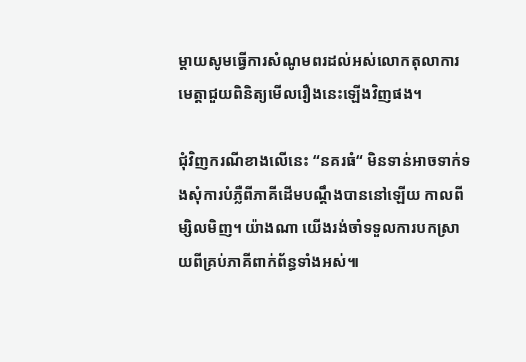ម្តាយសូមធ្វើការសំណូមពរដល់អស់លោកតុលាការមេត្តាជួយពិនិត្យមើលរឿងនេះឡើងវិញផង។

ជុំវិញករណីខាងលើនេះ “នគរធំ“ មិនទាន់អាចទាក់ទងសុំការបំភ្លឺពីភាគីដើមបណ្តឹងបាននៅឡើយ កាលពីម្សិលមិញ។ យ៉ាងណា យើងរង់ចាំទទួលការបកស្រាយពីគ្រប់ភាគីពាក់ព័ន្ធទាំងអស់៕